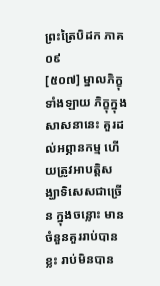ព្រះត្រៃបិដក ភាគ ០៩
[៥០៧] ម្នាលភិក្ខុទាំងឡាយ ភិក្ខុក្នុងសាសនានេះ គួរដល់អព្ភានកម្ម ហើយត្រូវអាបត្តិសង្ឃាទិសេសជាច្រើន ក្នុងចន្លោះ មានចំនួនគួររាប់បានខ្លះ រាប់មិនបាន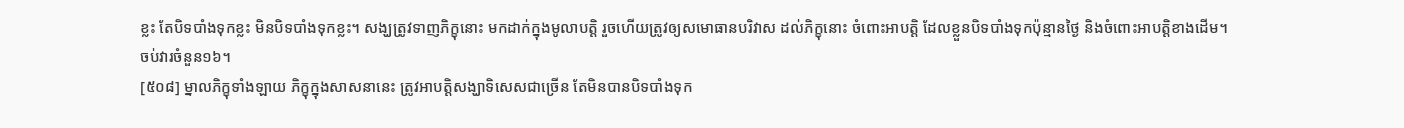ខ្លះ តែបិទបាំងទុកខ្លះ មិនបិទបាំងទុកខ្លះ។ សង្ឃត្រូវទាញភិក្ខុនោះ មកដាក់ក្នុងមូលាបត្តិ រួចហើយត្រូវឲ្យសមោធានបរិវាស ដល់ភិក្ខុនោះ ចំពោះអាបត្តិ ដែលខ្លួនបិទបាំងទុកប៉ុន្មានថ្ងៃ និងចំពោះអាបត្តិខាងដើម។
ចប់វារចំនួន១៦។
[៥០៨] ម្នាលភិក្ខុទាំងឡាយ ភិក្ខុក្នុងសាសនានេះ ត្រូវអាបត្តិសង្ឃាទិសេសជាច្រើន តែមិនបានបិទបាំងទុក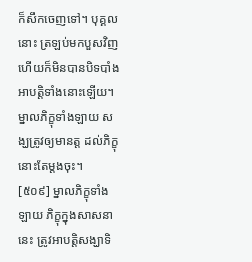ក៏សឹកចេញទៅ។ បុគ្គលនោះ ត្រឡប់មកបួសវិញ ហើយក៏មិនបានបិទបាំងអាបត្តិទាំងនោះឡើយ។ ម្នាលភិក្ខុទាំងឡាយ សង្ឃត្រូវឲ្យមានត្ត ដល់ភិក្ខុនោះតែម្តងចុះ។
[៥០៩] ម្នាលភិក្ខុទាំងឡាយ ភិក្ខុក្នុងសាសនានេះ ត្រូវអាបត្តិសង្ឃាទិ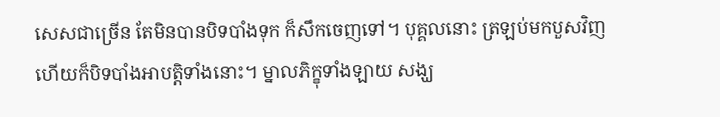សេសជាច្រើន តែមិនបានបិទបាំងទុក ក៏សឹកចេញទៅ។ បុគ្គលនោះ ត្រឡប់មកបួសវិញ ហើយក៏បិទបាំងអាបត្តិទាំងនោះ។ ម្នាលភិក្ខុទាំងឡាយ សង្ឃ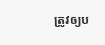ត្រូវឲ្យប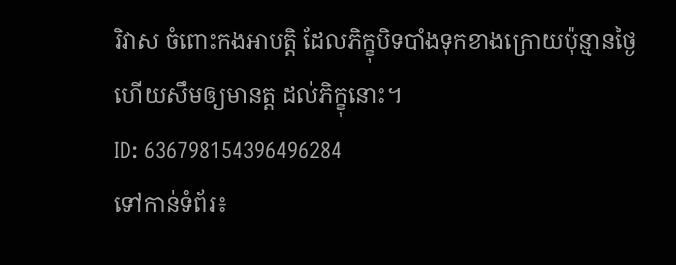រិវាស ចំពោះកងអាបត្តិ ដែលភិក្ខុបិទបាំងទុកខាងក្រោយប៉ុន្មានថ្ងៃ ហើយសឹមឲ្យមានត្ត ដល់ភិក្ខុនោះ។
ID: 636798154396496284
ទៅកាន់ទំព័រ៖